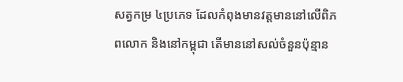សត្វកម្រ ៤ប្រភេទ ដែលកំពុងមានវត្តមាននៅលើពិភពលោក និងនៅកម្ពុជា តើមាននៅសល់ចំនួនប៉ុន្មាន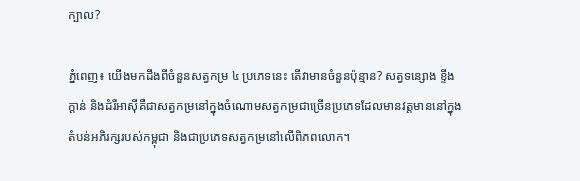ក្បាល?

ភ្នំពេញ៖ យើងមកដឹងពីចំនួនសត្វកម្រ ៤ ប្រភេទនេះ តើវាមានចំនួនប៉ុន្មាន? សត្វទន្សោង ខ្ទីង ក្តាន់ និងដំរីអាស៊ីគឺជាសត្វកម្រនៅក្នុងចំណោមសត្វកម្រជាច្រើនប្រភេទដែលមានវត្តមាននៅក្នុងតំបន់អភិរក្សរបស់កម្ពុជា និងជាប្រភេទសត្វកម្រនៅលើពិភពលោក។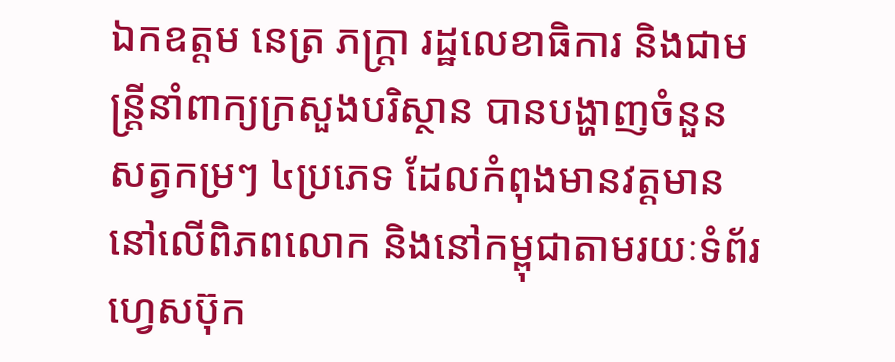ឯកឧត្តម នេត្រ ភក្រ្តា រដ្ឋលេខាធិការ និងជាមន្រ្តីនាំពាក្យក្រសួងបរិស្ថាន បានបង្ហាញចំនួនសត្វកម្រៗ ៤ប្រភេទ ដែលកំពុងមានវត្តមាននៅលើពិភពលោក និងនៅកម្ពុជាតាមរយៈទំព័រហ្វេសប៊ុក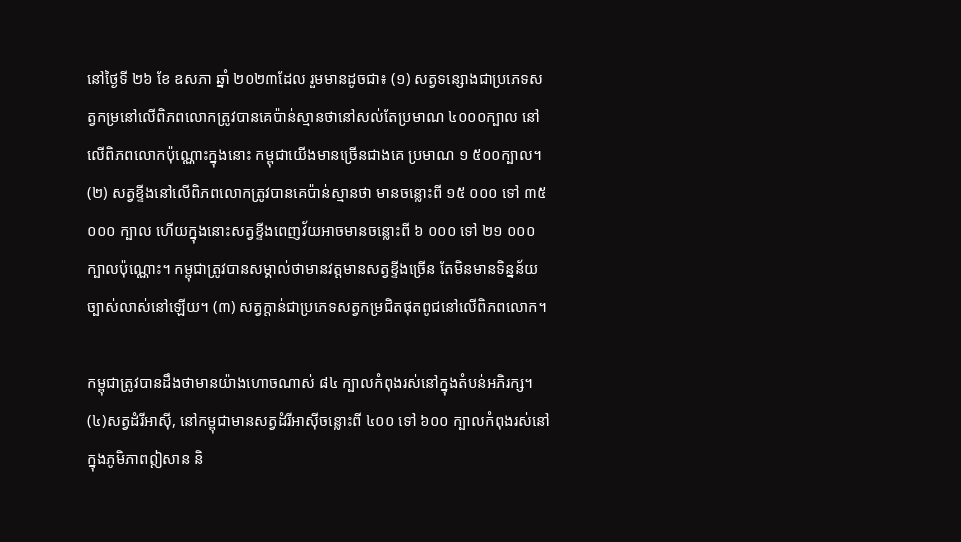នៅថ្ងៃទី ២៦ ខែ ឧសភា ឆ្នាំ ២០២៣ដែល រួមមានដូចជា៖ (១) សត្វទន្សោងជាប្រភេទសត្វកម្រនៅលើពិភពលោកត្រូវបានគេប៉ាន់ស្មានថានៅសល់តែប្រមាណ ៤០០០ក្បាល នៅលើពិភពលោកប៉ុណ្ណោះក្នុងនោះ កម្ពុជាយើងមានច្រើនជាងគេ ប្រមាណ ១ ៥០០ក្បាល។ (២) សត្វខ្ទីងនៅលើពិភពលោកត្រូវបានគេប៉ាន់ស្មានថា មានចន្លោះពី ១៥ ០០០ ទៅ ៣៥ ០០០ ក្បាល ហើយក្នុងនោះសត្វខ្ទីងពេញវ័យអាចមានចន្លោះពី ៦ ០០០ ទៅ ២១ ០០០ ក្បាលប៉ុណ្ណោះ។ កម្ពុជាត្រូវបានសម្គាល់ថាមានវត្តមានសត្វខ្ទីងច្រើន តែមិនមានទិន្នន័យច្បាស់លាស់នៅឡើយ។ (៣) សត្វក្តាន់ជាប្រភេទសត្វកម្រជិតផុតពូជនៅលើពិភពលោក។

កម្ពុជាត្រូវបានដឹងថាមានយ៉ាងហោចណាស់ ៨៤ ក្បាលកំពុងរស់នៅក្នុងតំបន់អភិរក្ស។ (៤)សត្វដំរីអាស៊ី, នៅកម្ពុជាមានសត្វដំរីអាស៊ីចន្លោះពី ៤០០ ទៅ ៦០០ ក្បាលកំពុងរស់នៅក្នុងភូមិភាពឦសាន និ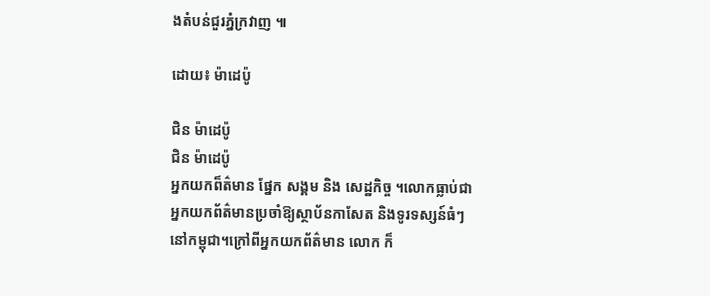ងតំបន់ជួរភ្នំក្រវាញ ៕

ដោយ៖ ម៉ាដេប៉ូ

ជិន ម៉ាដេប៉ូ
ជិន ម៉ាដេប៉ូ
អ្នកយកព៏ត៌មាន ផ្នែក សង្គម និង សេដ្ឋកិច្ច ។លោកធ្លាប់ជាអ្នកយកព័ត៌មានប្រចាំឱ្យស្ថាប័នកាសែត និងទូរទស្សន៍ធំៗនៅកម្ពុជា។ក្រៅពីអ្នកយកព័ត៌មាន លោក ក៏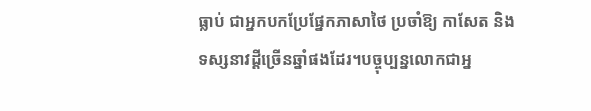ធ្លាប់ ជាអ្នកបកប្រែផ្នែកភាសាថៃ ប្រចាំឱ្យ កាសែត និងទស្សនាវដ្តីច្រើនឆ្នាំផងដែរ។បច្ចុប្បន្នលោកជាអ្ន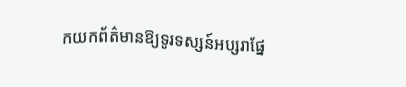កយកព័ត៌មានឱ្យទូរទស្សន៍អប្សរាផ្នែ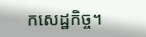កសេដ្ឋកិច្ច។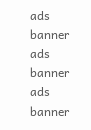ads banner
ads banner
ads banner